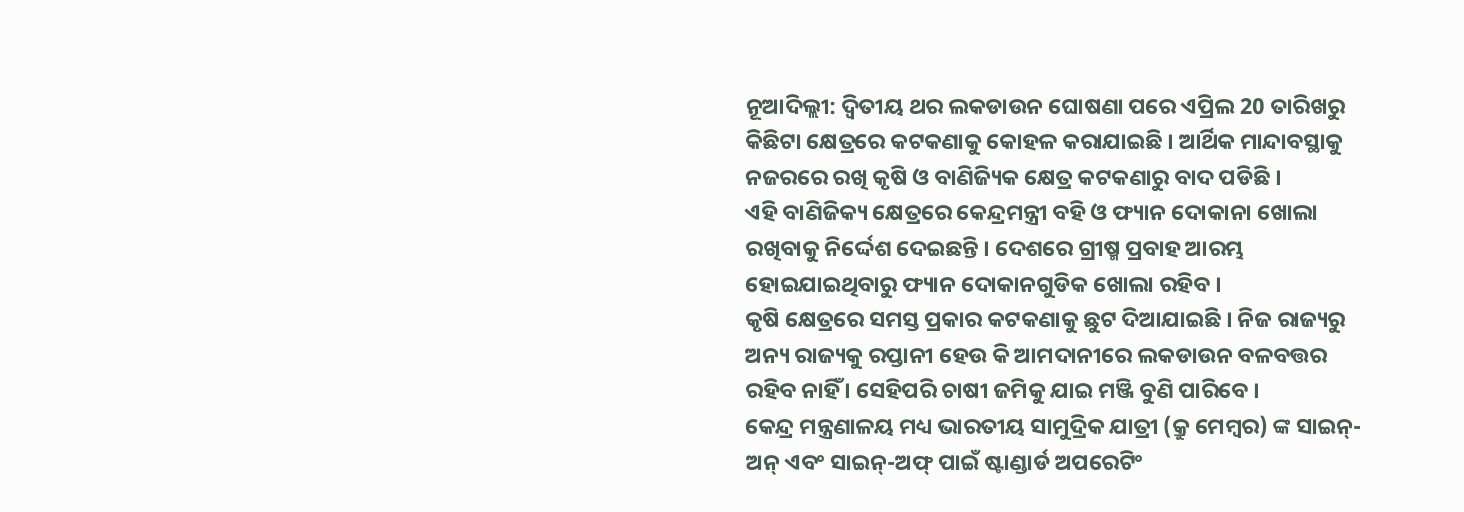ନୂଆଦିଲ୍ଲୀ: ଦ୍ବିତୀୟ ଥର ଲକଡାଉନ ଘୋଷଣା ପରେ ଏପ୍ରିଲ 20 ତାରିଖରୁ କିଛିଟା କ୍ଷେତ୍ରରେ କଟକଣାକୁ କୋହଳ କରାଯାଇଛି । ଆର୍ଥିକ ମାନ୍ଦାବସ୍ଥାକୁ ନଜରରେ ରଖି କୃଷି ଓ ବାଣିଜ୍ୟିକ କ୍ଷେତ୍ର କଟକଣାରୁ ବାଦ ପଡିଛି ।
ଏହି ବାଣିଜିକ୍ୟ କ୍ଷେତ୍ରରେ କେନ୍ଦ୍ରମନ୍ତ୍ରୀ ବହି ଓ ଫ୍ୟାନ ଦୋକାନା ଖୋଲା ରଖିବାକୁ ନିର୍ଦ୍ଦେଶ ଦେଇଛନ୍ତି । ଦେଶରେ ଗ୍ରୀଷ୍ମ ପ୍ରବାହ ଆରମ୍ଭ ହୋଇଯାଇଥିବାରୁ ଫ୍ୟାନ ଦୋକାନଗୁଡିକ ଖୋଲା ରହିବ ।
କୃଷି କ୍ଷେତ୍ରରେ ସମସ୍ତ ପ୍ରକାର କଟକଣାକୁ ଛୁଟ ଦିଆଯାଇଛି । ନିଜ ରାଜ୍ୟରୁ ଅନ୍ୟ ରାଜ୍ୟକୁ ରପ୍ତାନୀ ହେଉ କି ଆମଦାନୀରେ ଲକଡାଉନ ବଳବତ୍ତର ରହିବ ନାହିଁ । ସେହିପରି ଚାଷୀ ଜମିକୁ ଯାଇ ମଞ୍ଜି ବୁଣି ପାରିବେ ।
କେନ୍ଦ୍ର ମନ୍ତ୍ରଣାଳୟ ମଧ୍ୟ ଭାରତୀୟ ସାମୁଦ୍ରିକ ଯାତ୍ରୀ (କ୍ରୁ ମେମ୍ବର) ଙ୍କ ସାଇନ୍-ଅନ୍ ଏବଂ ସାଇନ୍-ଅଫ୍ ପାଇଁ ଷ୍ଟାଣ୍ଡାର୍ଡ ଅପରେଟିଂ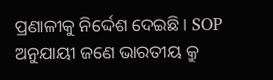ପ୍ରଣାଳୀକୁ ନିର୍ଦ୍ଦେଶ ଦେଇଛି। SOP ଅନୁଯାୟୀ ଜଣେ ଭାରତୀୟ କ୍ରୁ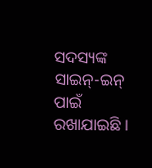ସଦସ୍ୟଙ୍କ ସାଇନ୍-ଇନ୍ ପାଇଁ ରଖାଯାଇଛି ।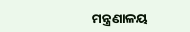ମନ୍ତ୍ରଣାଳୟ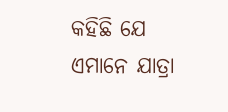କହିଛି ଯେ ଏମାନେ ଯାତ୍ରା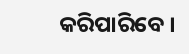କରିପାରିବେ ।